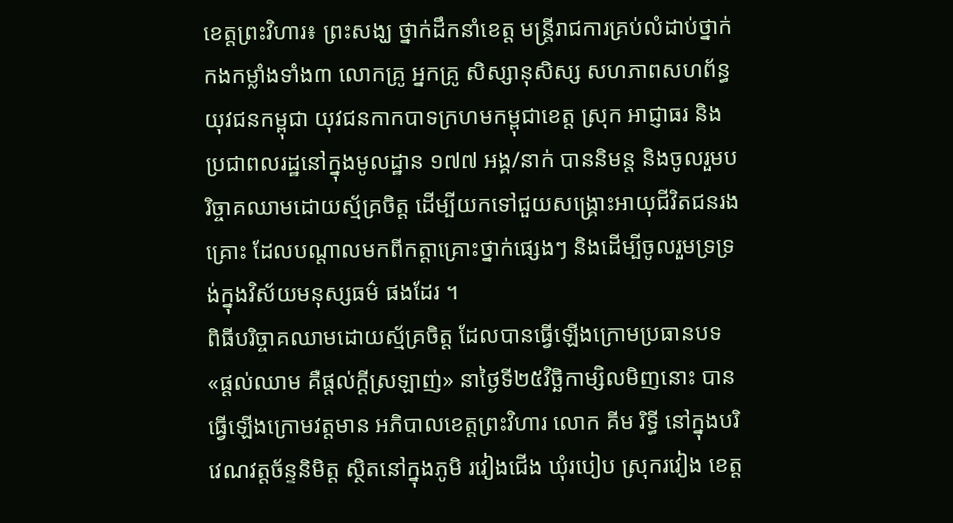ខេត្តព្រះវិហារ៖ ព្រះសង្ឃ ថ្នាក់ដឹកនាំខេត្ត មន្ត្រីរាជការគ្រប់លំដាប់ថ្នាក់ កងកម្លាំងទាំង៣ លោកគ្រូ អ្នកគ្រូ សិស្សានុសិស្ស សហភាពសហព័ន្ធយុវជនកម្ពុជា យុវជនកាកបាទក្រហមកម្ពុជាខេត្ត ស្រុក អាជ្ញាធរ និងប្រជាពលរដ្ឋនៅក្នុងមូលដ្ឋាន ១៧៧ អង្គ/នាក់ បាននិមន្ត និងចូលរួមបរិច្ចាគឈាមដោយស្ម័គ្រចិត្ត ដើម្បីយកទៅជួយសង្គ្រោះអាយុជីវិតជនរងគ្រោះ ដែលបណ្តាលមកពីកត្តាគ្រោះថ្នាក់ផ្សេងៗ និងដើម្បីចូលរួមទ្រទ្រង់ក្នុងវិស័យមនុស្សធម៌ ផងដែរ ។
ពិធីបរិច្ចាគឈាមដោយស្ម័គ្រចិត្ត ដែលបានធ្វើឡើងក្រោមប្រធានបទ «ផ្តល់ឈាម គឺផ្តល់ក្តីស្រឡាញ់» នាថ្ងៃទី២៥វិច្ឆិកាម្សិលមិញនោះ បានធ្វើឡើងក្រោមវត្តមាន អភិបាលខេត្តព្រះវិហារ លោក គីម រិទ្ធី នៅក្នុងបរិវេណវត្តច័ន្ទនិមិត្ត ស្ថិតនៅក្នុងភូមិ រវៀងជើង ឃុំរបៀប ស្រុករវៀង ខេត្ត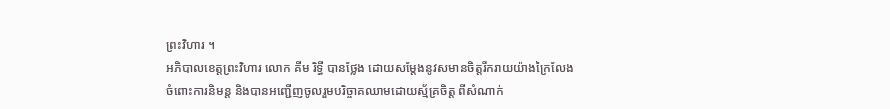ព្រះវិហារ ។
អភិបាលខេត្តព្រះវិហារ លោក គីម រិទ្ធី បានថ្លែង ដោយសម្តែងនូវសមានចិត្តរីករាយយ៉ាងក្រៃលែង ចំពោះការនិមន្ត និងបានអញ្ជើញចូលរួមបរិច្ចាគឈាមដោយស្ម័គ្រចិត្ត ពីសំណាក់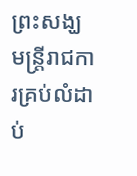ព្រះសង្ឃ មន្ត្រីរាជការគ្រប់លំដាប់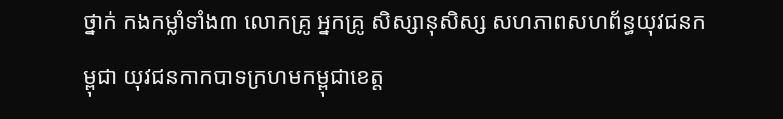ថ្នាក់ កងកម្លាំទាំង៣ លោកគ្រូ អ្នកគ្រូ សិស្សានុសិស្ស សហភាពសហព័ន្ធយុវជនកម្ពុជា យុវជនកាកបាទក្រហមកម្ពុជាខេត្ត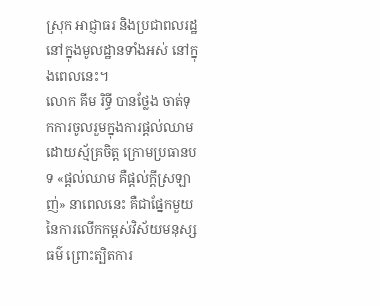ស្រុក អាជ្ញាធរ និងប្រជាពលរដ្ឋនៅក្នុងមូលដ្ឋានទាំងអស់ នៅក្នុងពេលនេះ។
លោក គីម រិទ្ធី បានថ្លែង ចាត់ទុកការចូលរួមក្នុងការផ្តល់ឈាមដោយស្ម័គ្រចិត្ត ក្រោមប្រធានបទ «ផ្តល់ឈាម គឺផ្តល់ក្តីស្រឡាញ់» នាពេលនេះ គឺជាផ្នែកមួយ នៃការលើកកម្ពស់វិស័យមនុស្សធម៌ ព្រោះត្បិតការ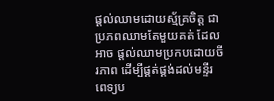ផ្តល់ឈាមដោយស្ម័គ្រចិត្ត ជាប្រភពឈាមតែមួយគត់ ដែលអាច ផ្តល់ឈាមប្រកបដោយចីរភាព ដើម្បីផ្គត់ផ្គង់ដល់មន្ទីរពេទ្យប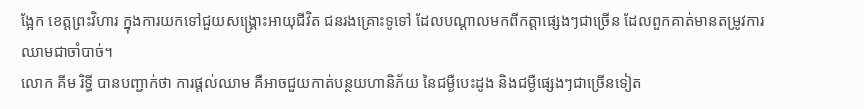ង្អែក ខេត្តព្រះវិហារ ក្នុងការយកទៅជួយសង្គ្រោះអាយុជីវិត ជនរងគ្រោះទូទៅ ដែលបណ្តាលមកពីកត្តាផ្សេងៗជាច្រើន ដែលពួកគាត់មានតម្រូវការឈាមជាចាំបាច់។
លោក គីម រិទ្ធី បានបញ្ជាក់ថា ការផ្តល់ឈាម គឺអាចជួយកាត់បន្ថយហានិភ័យ នៃជម្ងឺបេះដូង និងជម្ងឺផ្សេងៗជាច្រើនទៀត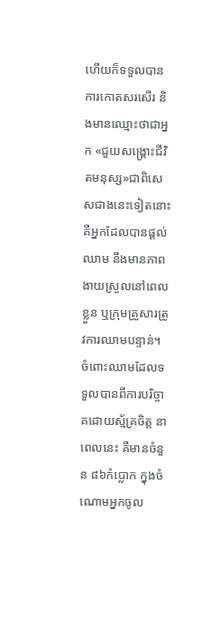ហើយក៏ទទួលបានការកោតសរសើរ និងមានឈ្មោះថាជាអ្នក «ជួយសង្គ្រោះជីវិតមនុស្ស»ជាពិសេសជាងនេះទៀតនោះ គឺអ្នកដែលបានផ្ដល់ឈាម នឹងមានភាពងាយស្រួលនៅពេលខ្លួន ឬក្រុមគ្រួសារត្រូវការឈាមបន្ទាន់។ ចំពោះឈាមដែលទទួលបានពីការបរិច្ចាគដោយស្ម័គ្រចិត្ត នាពេលនេះ គឺមានចំនួន ៨៦កំប្លោក ក្នុងចំណោមអ្នកចូល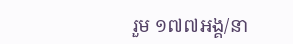រួម ១៧៧អង្គ/នា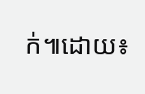ក់៕ដោយ៖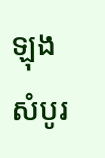ឡុង សំបូរ